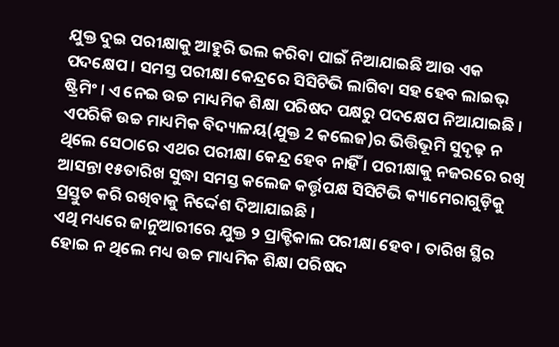ଯୁକ୍ତ ଦୁଇ ପରୀକ୍ଷାକୁ ଆହୁରି ଭଲ କରିବା ପାଇଁ ନିଆଯାଇଛି ଆଉ ଏକ ପଦକ୍ଷେପ । ସମସ୍ତ ପରୀକ୍ଷା କେନ୍ଦ୍ରରେ ସିସିଟିଭି ଲାଗିବା ସହ ହେବ ଲାଇଭ୍ ଷ୍ଟ୍ରିମିଂ । ଏ ନେଇ ଉଚ୍ଚ ମାଧ୍ୟମିକ ଶିକ୍ଷା ପରିଷଦ ପକ୍ଷରୁ ପଦକ୍ଷେପ ନିଆଯାଇଛି । ଏପରିକି ଉଚ୍ଚ ମାଧ୍ୟମିକ ବିଦ୍ୟାଳୟ(ଯୁକ୍ତ 2 କଲେଜ)ର ଭିତ୍ତିଭୂମି ସୁଦୃଢ଼ ନ ଥିଲେ ସେଠାରେ ଏଥର ପରୀକ୍ଷା କେନ୍ଦ୍ର ହେବ ନାହିଁ । ପରୀକ୍ଷାକୁ ନଜରରେ ରଖି ଆସନ୍ତା ୧୫ତାରିଖ ସୁଦ୍ଧା ସମସ୍ତ କଲେଜ କର୍ତ୍ତୃପକ୍ଷ ସିସିଟିଭି କ୍ୟାମେରାଗୁଡ଼ିକୁ ପ୍ରସ୍ତୁତ କରି ରଖିବାକୁ ନିର୍ଦ୍ଦେଶ ଦିଆଯାଇଛି ।
ଏଥି ମଧ୍ୟରେ ଜାନୁଆରୀରେ ଯୁକ୍ତ ୨ ପ୍ରାକ୍ଟିକାଲ ପରୀକ୍ଷା ହେବ । ତାରିଖ ସ୍ଥିର ହୋଇ ନ ଥିଲେ ମଧ୍ୟ ଉଚ୍ଚ ମାଧ୍ୟମିକ ଶିକ୍ଷା ପରିଷଦ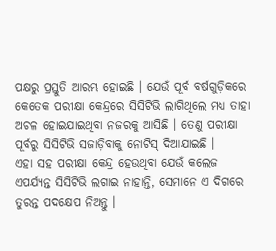ପକ୍ଷରୁ ପ୍ରସ୍ତୁତି ଆରମ୍ଭ ହୋଇଛି । ଯେଉଁ ପୂର୍ବ ବର୍ଷଗୁଡ଼ିକରେ କେତେକ ପରୀକ୍ଷା କେନ୍ଦ୍ରରେ ସିସିଟିଭି ଲାଗିଥିଲେ ମଧ୍ୟ ତାହା ଅଚଳ ହୋଇଯାଇଥିବା ନଜରକୁ ଆସିଛି । ତେଣୁ ପରୀକ୍ଷା ପୂର୍ବରୁ ସିସିଟିଭି ସଜାଡ଼ିବାକୁ ନୋଟିସ୍ ଦିଆଯାଇଛି ।
ଏହା ସହ ପରୀକ୍ଷା କେନ୍ଦ୍ର ହେଉଥିବା ଯେଉଁ କଲେଜ ଏପର୍ଯ୍ୟନ୍ତ ସିସିଟିଭି ଲଗାଇ ନାହାନ୍ତି, ସେମାନେ ଏ ଦିଗରେ ତୁରନ୍ତ ପଦକ୍ଷେପ ନିଅନ୍ତୁ ।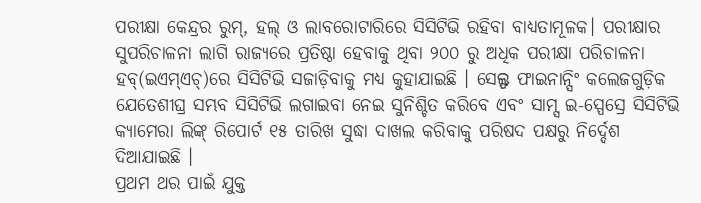ପରୀକ୍ଷା କେନ୍ଦ୍ରର ରୁମ୍, ହଲ୍ ଓ ଲାବରୋଟାରିରେ ସିସିଟିଭି ରହିବା ବାଧ୍ୟତାମୂଳକ। ପରୀକ୍ଷାର ସୁପରିଚାଳନା ଲାଗି ରାଜ୍ୟରେ ପ୍ରତିଷ୍ଠା ହେବାକୁ ଥିବା ୨୦୦ ରୁ ଅଧିକ ପରୀକ୍ଷା ପରିଚାଳନା ହବ୍(ଇଏମ୍ଏଚ୍)ରେ ସିସିଟିଭି ସଜାଡ଼ିବାକୁ ମଧ୍ୟ କୁହାଯାଇଛି । ସେଲ୍ଫ ଫାଇନାନ୍ସିଂ କଲେଜଗୁଡ଼ିକ ଯେତେଶୀଘ୍ର ସମ୍ଭବ ସିସିଟିଭି ଲଗାଇବା ନେଇ ସୁନିଶ୍ଚିତ କରିବେ ଏବଂ ସାମ୍ସ ଇ-ସ୍ପେସ୍ରେ ସିସିଟିଭି କ୍ୟାମେରା ଲିଙ୍କ୍ ରିପୋର୍ଟ ୧୫ ତାରିଖ ସୁଦ୍ଧା ଦାଖଲ କରିବାକୁ ପରିଷଦ ପକ୍ଷରୁ ନିର୍ଦ୍ଦେଶ ଦିଆଯାଇଛି ।
ପ୍ରଥମ ଥର ପାଇଁ ଯୁକ୍ତ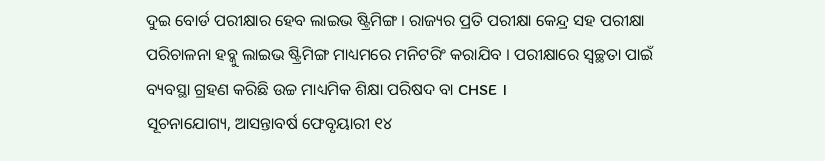ଦୁଇ ବୋର୍ଡ ପରୀକ୍ଷାର ହେବ ଲାଇଭ ଷ୍ଟ୍ରିମିଙ୍ଗ । ରାଜ୍ୟର ପ୍ରତି ପରୀକ୍ଷା କେନ୍ଦ୍ର ସହ ପରୀକ୍ଷା ପରିଚାଳନା ହବ୍କୁ ଲାଇଭ ଷ୍ଟ୍ରିମିଙ୍ଗ ମାଧ୍ୟମରେ ମନିଟରିଂ କରାଯିବ । ପରୀକ୍ଷାରେ ସ୍ୱଚ୍ଛତା ପାଇଁ ବ୍ୟବସ୍ଥା ଗ୍ରହଣ କରିଛି ଉଚ୍ଚ ମାଧ୍ୟମିକ ଶିକ୍ଷା ପରିଷଦ ବା CHSE ।
ସୂଚନାଯୋଗ୍ୟ, ଆସନ୍ତାବର୍ଷ ଫେବୃୟାରୀ ୧୪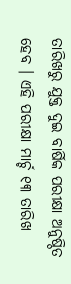ତାରିଖରୁ ଯୁକ୍ତ ଦୁଇ ବାର୍ଷିକ ପରୀକ୍ଷା ଅନୁଷ୍ଠିତ ହେବ । ଏହି ପରୀକ୍ଷା ମାର୍ଚ୍ଚ ୧୩ ତାରିଖ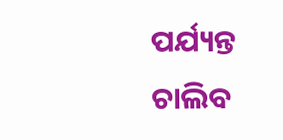ପର୍ଯ୍ୟନ୍ତ ଚାଲିବ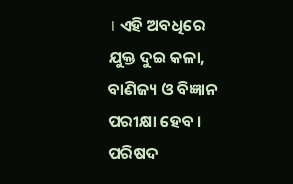। ଏହି ଅବଧିରେ ଯୁକ୍ତ ଦୁଇ କଳା, ବାଣିଜ୍ୟ ଓ ବିଜ୍ଞାନ ପରୀକ୍ଷା ହେବ । ପରିଷଦ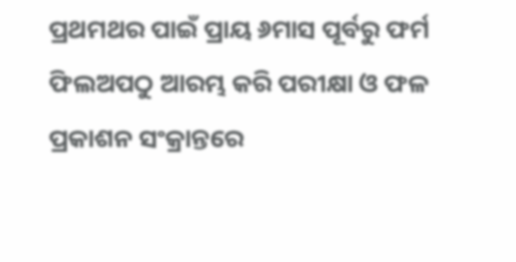ପ୍ରଥମଥର ପାଇଁ ପ୍ରାୟ ୬ମାସ ପୂର୍ବରୁ ଫର୍ମ ଫିଲଅପଠୁ ଆରମ୍ଭ କରି ପରୀକ୍ଷା ଓ ଫଳ ପ୍ରକାଶନ ସଂକ୍ରାନ୍ତରେ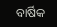ବାର୍ଷିକ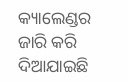କ୍ୟାଲେଣ୍ଡର ଜାରି କରି ଦିଆଯାଇଛି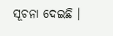ସୂଚନା ଦେଇଛି ।